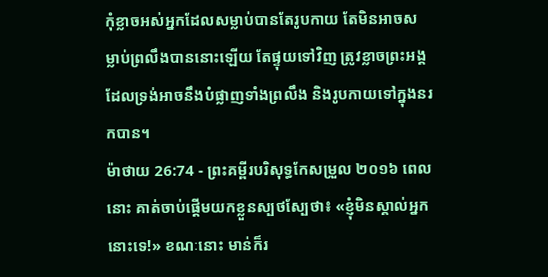កុំខ្លាចអស់អ្នកដែលសម្លាប់បានតែរូបកាយ តែមិនអាចសម្លាប់ព្រលឹងបាននោះឡើយ តែផ្ទុយទៅវិញ ត្រូវខ្លាចព្រះអង្គដែលទ្រង់អាចនឹងបំផ្លាញទាំងព្រលឹង និងរូបកាយទៅក្នុងនរកបាន។
ម៉ាថាយ 26:74 - ព្រះគម្ពីរបរិសុទ្ធកែសម្រួល ២០១៦ ពេលនោះ គាត់ចាប់ផ្ដើមយកខ្លួនស្បថស្បែថា៖ «ខ្ញុំមិនស្គាល់អ្នកនោះទេ!» ខណៈនោះ មាន់ក៏រ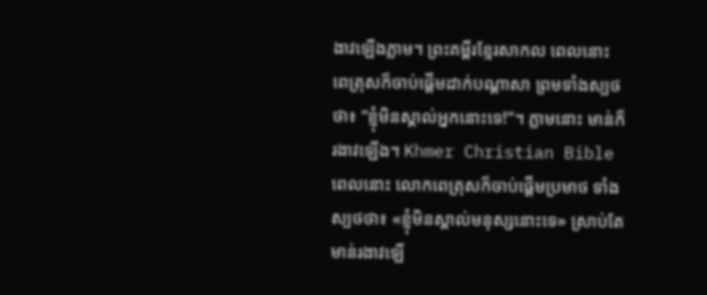ងាវឡើងភ្លាម។ ព្រះគម្ពីរខ្មែរសាកល ពេលនោះ ពេត្រុសក៏ចាប់ផ្ដើមដាក់បណ្ដាសា ព្រមទាំងស្បថថា៖ “ខ្ញុំមិនស្គាល់អ្នកនោះទេ!”។ ភ្លាមនោះ មាន់ក៏រងាវឡើង។ Khmer Christian Bible ពេលនោះ លោកពេត្រុសក៏ចាប់ផ្ដើមប្រមាថ ទាំងស្បថថា៖ «ខ្ញុំមិនស្គាល់មនុស្សនោះទេ» ស្រាប់តែមាន់រងាវឡើ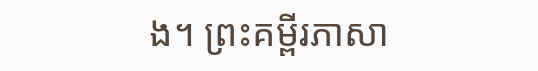ង។ ព្រះគម្ពីរភាសា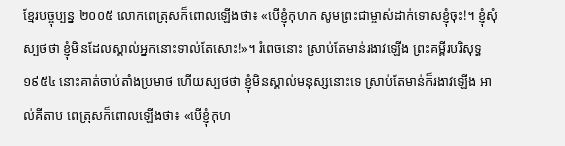ខ្មែរបច្ចុប្បន្ន ២០០៥ លោកពេត្រុសក៏ពោលឡើងថា៖ «បើខ្ញុំកុហក សូមព្រះជាម្ចាស់ដាក់ទោសខ្ញុំចុះ!។ ខ្ញុំសុំស្បថថា ខ្ញុំមិនដែលស្គាល់អ្នកនោះទាល់តែសោះ!»។ រំពេចនោះ ស្រាប់តែមាន់រងាវឡើង ព្រះគម្ពីរបរិសុទ្ធ ១៩៥៤ នោះគាត់ចាប់តាំងប្រមាថ ហើយស្បថថា ខ្ញុំមិនស្គាល់មនុស្សនោះទេ ស្រាប់តែមាន់ក៏រងាវឡើង អាល់គីតាប ពេត្រុសក៏ពោលឡើងថា៖ «បើខ្ញុំកុហ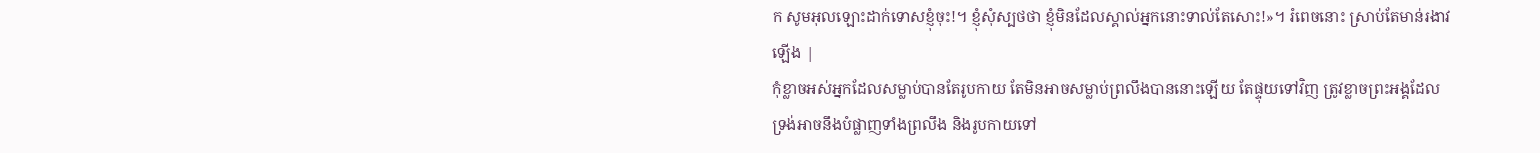ក សូមអុលឡោះដាក់ទោសខ្ញុំចុះ!។ ខ្ញុំសុំស្បថថា ខ្ញុំមិនដែលស្គាល់អ្នកនោះទាល់តែសោះ!»។ រំពេចនោះ ស្រាប់តែមាន់រងាវឡើង |
កុំខ្លាចអស់អ្នកដែលសម្លាប់បានតែរូបកាយ តែមិនអាចសម្លាប់ព្រលឹងបាននោះឡើយ តែផ្ទុយទៅវិញ ត្រូវខ្លាចព្រះអង្គដែលទ្រង់អាចនឹងបំផ្លាញទាំងព្រលឹង និងរូបកាយទៅ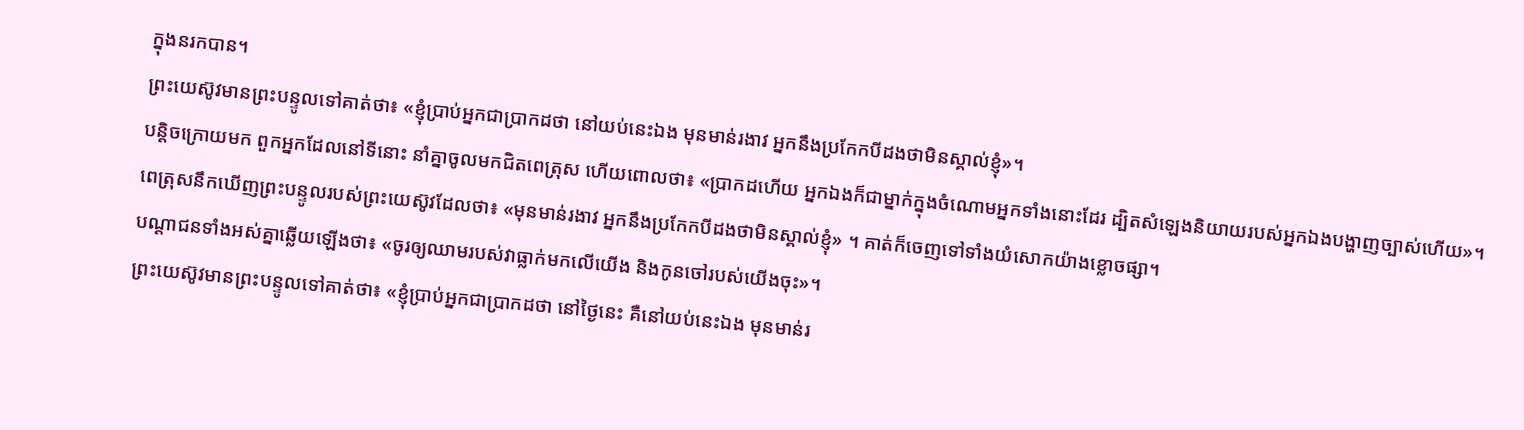ក្នុងនរកបាន។
ព្រះយេស៊ូវមានព្រះបន្ទូលទៅគាត់ថា៖ «ខ្ញុំប្រាប់អ្នកជាប្រាកដថា នៅយប់នេះឯង មុនមាន់រងាវ អ្នកនឹងប្រកែកបីដងថាមិនស្គាល់ខ្ញុំ»។
បន្តិចក្រោយមក ពួកអ្នកដែលនៅទីនោះ នាំគ្នាចូលមកជិតពេត្រុស ហើយពោលថា៖ «ប្រាកដហើយ អ្នកឯងក៏ជាម្នាក់ក្នុងចំណោមអ្នកទាំងនោះដែរ ដ្បិតសំឡេងនិយាយរបស់អ្នកឯងបង្ហាញច្បាស់ហើយ»។
ពេត្រុសនឹកឃើញព្រះបន្ទូលរបស់ព្រះយេស៊ូវដែលថា៖ «មុនមាន់រងាវ អ្នកនឹងប្រកែកបីដងថាមិនស្គាល់ខ្ញុំ» ។ គាត់ក៏ចេញទៅទាំងយំសោកយ៉ាងខ្លោចផ្សា។
បណ្តាជនទាំងអស់គ្នាឆ្លើយឡើងថា៖ «ចូរឲ្យឈាមរបស់វាធ្លាក់មកលើយើង និងកូនចៅរបស់យើងចុះ»។
ព្រះយេស៊ូវមានព្រះបន្ទូលទៅគាត់ថា៖ «ខ្ញុំប្រាប់អ្នកជាប្រាកដថា នៅថ្ងៃនេះ គឺនៅយប់នេះឯង មុនមាន់រ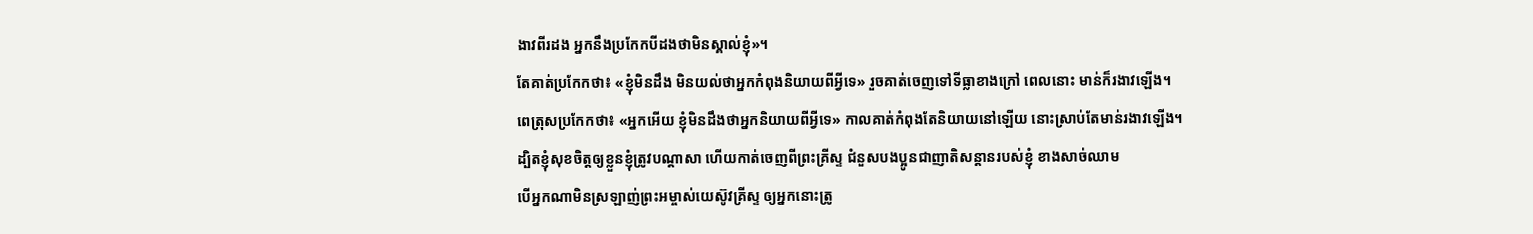ងាវពីរដង អ្នកនឹងប្រកែកបីដងថាមិនស្គាល់ខ្ញុំ»។
តែគាត់ប្រកែកថា៖ «ខ្ញុំមិនដឹង មិនយល់ថាអ្នកកំពុងនិយាយពីអ្វីទេ» រួចគាត់ចេញទៅទីធ្លាខាងក្រៅ ពេលនោះ មាន់ក៏រងាវឡើង។
ពេត្រុសប្រកែកថា៖ «អ្នកអើយ ខ្ញុំមិនដឹងថាអ្នកនិយាយពីអ្វីទេ» កាលគាត់កំពុងតែនិយាយនៅឡើយ នោះស្រាប់តែមាន់រងាវឡើង។
ដ្បិតខ្ញុំសុខចិត្តឲ្យខ្លួនខ្ញុំត្រូវបណ្តាសា ហើយកាត់ចេញពីព្រះគ្រីស្ទ ជំនួសបងប្អូនជាញាតិសន្តានរបស់ខ្ញុំ ខាងសាច់ឈាម
បើអ្នកណាមិនស្រឡាញ់ព្រះអម្ចាស់យេស៊ូវគ្រីស្ទ ឲ្យអ្នកនោះត្រូ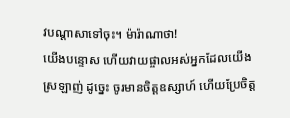វបណ្តាសាទៅចុះ។ ម៉ារ៉ាណាថា!
យើងបន្ទោស ហើយវាយផ្ចាលអស់អ្នកដែលយើងស្រឡាញ់ ដូច្នេះ ចូរមានចិត្តឧស្សាហ៍ ហើយប្រែចិត្ត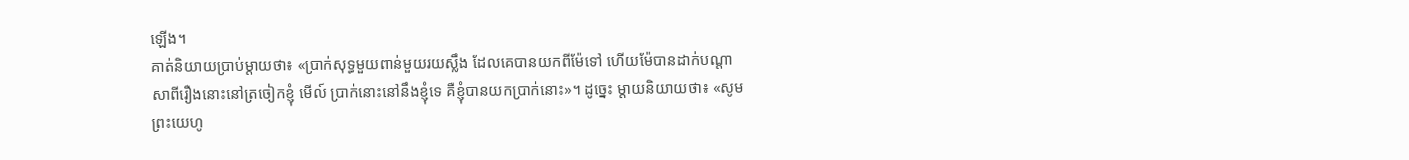ឡើង។
គាត់និយាយប្រាប់ម្តាយថា៖ «ប្រាក់សុទ្ធមួយពាន់មួយរយស្លឹង ដែលគេបានយកពីម៉ែទៅ ហើយម៉ែបានដាក់បណ្ដាសាពីរឿងនោះនៅត្រចៀកខ្ញុំ មើល៍ ប្រាក់នោះនៅនឹងខ្ញុំទេ គឺខ្ញុំបានយកប្រាក់នោះ»។ ដូច្នេះ ម្តាយនិយាយថា៖ «សូមព្រះយេហូ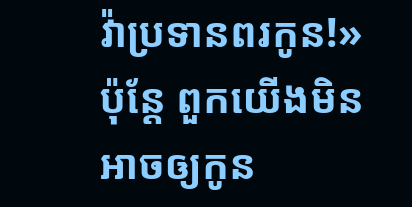វ៉ាប្រទានពរកូន!»
ប៉ុន្តែ ពួកយើងមិនអាចឲ្យកូន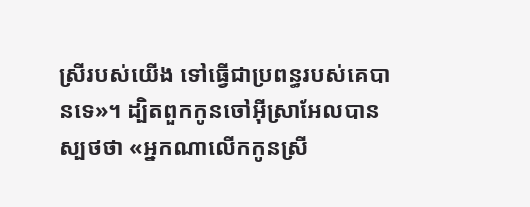ស្រីរបស់យើង ទៅធ្វើជាប្រពន្ធរបស់គេបានទេ»។ ដ្បិតពួកកូនចៅអ៊ីស្រាអែលបានស្បថថា «អ្នកណាលើកកូនស្រី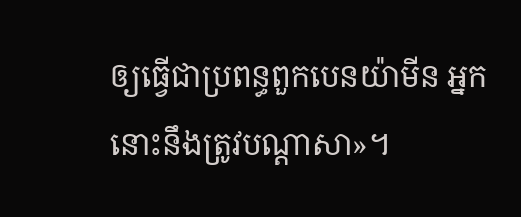ឲ្យធ្វើជាប្រពន្ធពួកបេនយ៉ាមីន អ្នកនោះនឹងត្រូវបណ្ដាសា»។